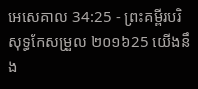អេសេគាល 34:25 - ព្រះគម្ពីរបរិសុទ្ធកែសម្រួល ២០១៦25 យើងនឹង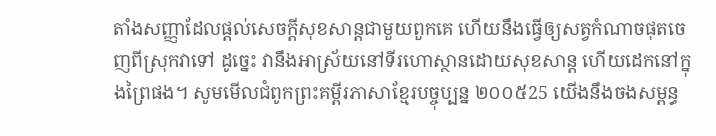តាំងសញ្ញាដែលផ្ដល់សេចក្ដីសុខសាន្តជាមួយពួកគេ ហើយនឹងធ្វើឲ្យសត្វកំណាចផុតចេញពីស្រុកវាទៅ ដូច្នេះ វានឹងអាស្រ័យនៅទីរហោស្ថានដោយសុខសាន្ត ហើយដេកនៅក្នុងព្រៃផង។ សូមមើលជំពូកព្រះគម្ពីរភាសាខ្មែរបច្ចុប្បន្ន ២០០៥25 យើងនឹងចងសម្ពន្ធ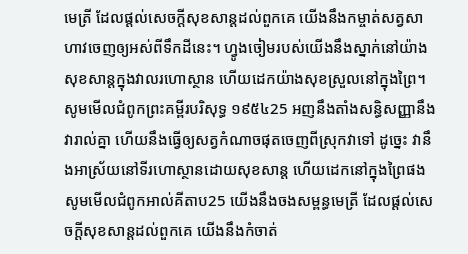មេត្រី ដែលផ្ដល់សេចក្ដីសុខសាន្តដល់ពួកគេ យើងនឹងកម្ចាត់សត្វសាហាវចេញឲ្យអស់ពីទឹកដីនេះ។ ហ្វូងចៀមរបស់យើងនឹងស្នាក់នៅយ៉ាងសុខសាន្តក្នុងវាលរហោស្ថាន ហើយដេកយ៉ាងសុខស្រួលនៅក្នុងព្រៃ។ សូមមើលជំពូកព្រះគម្ពីរបរិសុទ្ធ ១៩៥៤25 អញនឹងតាំងសន្ធិសញ្ញានឹងវារាល់គ្នា ហើយនឹងធ្វើឲ្យសត្វកំណាចផុតចេញពីស្រុកវាទៅ ដូច្នេះ វានឹងអាស្រ័យនៅទីរហោស្ថានដោយសុខសាន្ត ហើយដេកនៅក្នុងព្រៃផង សូមមើលជំពូកអាល់គីតាប25 យើងនឹងចងសម្ពន្ធមេត្រី ដែលផ្ដល់សេចក្ដីសុខសាន្តដល់ពួកគេ យើងនឹងកំចាត់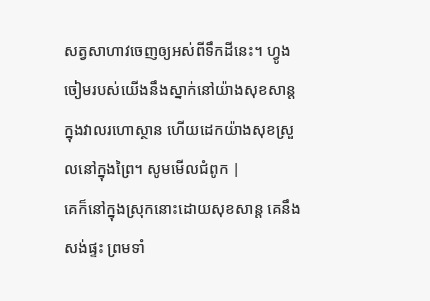សត្វសាហាវចេញឲ្យអស់ពីទឹកដីនេះ។ ហ្វូងចៀមរបស់យើងនឹងស្នាក់នៅយ៉ាងសុខសាន្តក្នុងវាលរហោស្ថាន ហើយដេកយ៉ាងសុខស្រួលនៅក្នុងព្រៃ។ សូមមើលជំពូក |
គេក៏នៅក្នុងស្រុកនោះដោយសុខសាន្ត គេនឹងសង់ផ្ទះ ព្រមទាំ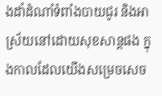ងដាំដំណាំទំពាំងបាយជូរ និងអាស្រ័យនៅដោយសុខសាន្តផង ក្នុងកាលដែលយើងសម្រេចសេច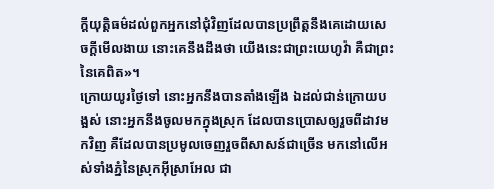ក្ដីយុត្តិធម៌ដល់ពួកអ្នកនៅជុំវិញដែលបានប្រព្រឹត្តនឹងគេដោយសេចក្ដីមើលងាយ នោះគេនឹងដឹងថា យើងនេះជាព្រះយេហូវ៉ា គឺជាព្រះនៃគេពិត»។
ក្រោយយូរថ្ងៃទៅ នោះអ្នកនឹងបានតាំងឡើង ឯដល់ជាន់ក្រោយបង្អស់ នោះអ្នកនឹងចូលមកក្នុងស្រុក ដែលបានប្រោសឲ្យរួចពីដាវមកវិញ គឺដែលបានប្រមូលចេញរួចពីសាសន៍ជាច្រើន មកនៅលើអស់ទាំងភ្នំនៃស្រុកអ៊ីស្រាអែល ជា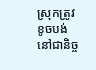ស្រុកត្រូវខូចបង់នៅជានិច្ច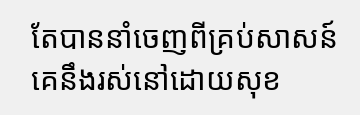តែបាននាំចេញពីគ្រប់សាសន៍ គេនឹងរស់នៅដោយសុខ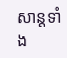សាន្តទាំង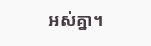អស់គ្នា។